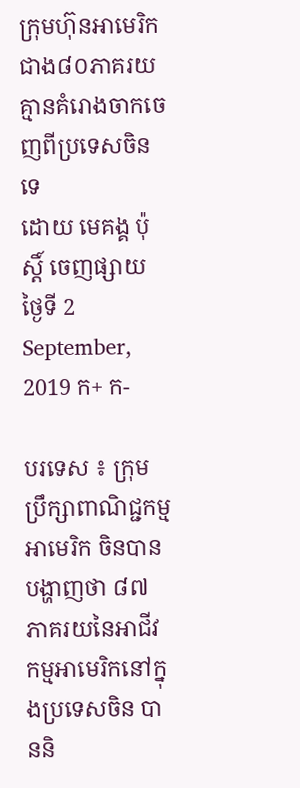ក្រុមហ៊ុនអាមេរិកជាង៨០ភាគរយ គ្មានគំរោងចាកចេញពីប្រទេសចិនទេ
ដោយ មេគង្គ ប៉ុស្តិ៍ ចេញផ្សាយ ថ្ងៃទី 2 September, 2019 ក+ ក-

បរទេស ៖ ក្រុមប្រឹក្សាពាណិជ្ជកម្មអាមេរិក ចិនបានបង្ហាញថា ៨៧ ភាគរយនៃអាជីវកម្មអាមេរិកនៅក្នុងប្រទេសចិន បាននិ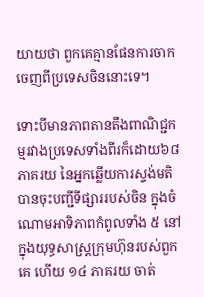យាយថា ពួកគេគ្មានផែនការចាកចេញពីប្រទេសចិននោះទេ។

ទោះបីមានភាពតានតឹងពាណិជ្ជកម្មរវាងប្រទេសទាំងពីរក៏ដោយ៦៨ភាគរយ នៃអ្នកឆ្លើយការស្ទង់មតិ បានចុះបញ្ជីទីផ្សាររបស់ចិន ក្នុងចំណោមអាទិភាពកំពូលទាំង ៥ នៅក្នុងយុទ្ធសាស្ត្រក្រុមហ៊ុនរបស់ពួកគេ ហើយ ១៤ ភាគរយ ចាត់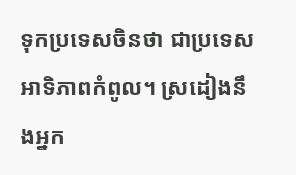ទុកប្រទេសចិនថា ជាប្រទេសអាទិភាពកំពូល។ ស្រដៀងនឹងអ្នក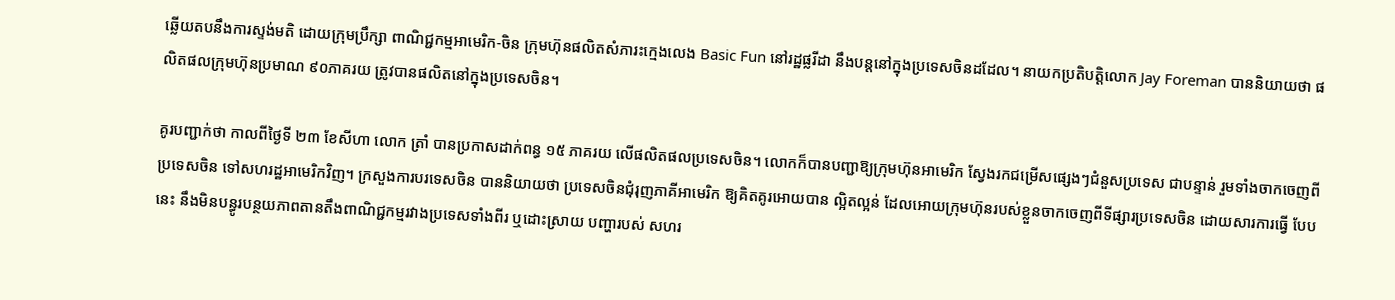ឆ្លើយតបនឹងការស្ទង់មតិ ដោយក្រុមប្រឹក្សា ពាណិជ្ជកម្មអាមេរិក-ចិន ក្រុមហ៊ុនផលិតសំភារះក្មេងលេង Basic Fun នៅរដ្ឋផ្លរីដា នឹងបន្តនៅក្នុងប្រទេសចិនដដែល។ នាយកប្រតិបត្តិលោក Jay Foreman បាននិយាយថា ផលិតផលក្រុមហ៊ុនប្រមាណ ៩០ភាគរយ ត្រូវបានផលិតនៅក្នុងប្រទេសចិន។

គូរបញ្ជាក់ថា កាលពីថ្ងៃទី ២៣ ខែសីហា លោក ត្រាំ បានប្រកាសដាក់ពន្ធ ១៥ ភាគរយ លើផលិតផលប្រទេសចិន។ លោកក៏បានបញ្ជាឱ្យក្រុមហ៊ុនអាមេរិក ស្វែងរកជម្រើសផ្សេងៗជំនួសប្រទេស ជាបន្ទាន់ រួមទាំងចាកចេញពីប្រទេសចិន ទៅសហរដ្ឋអាមេរិកវិញ។ ក្រសួងការបរទេសចិន បាននិយាយថា ប្រទេសចិនជុំរុញភាគីអាមេរិក ឱ្យគិតគូរអោយបាន ល្អិតល្អន់ ដែលអោយក្រុមហ៊ុនរបស់ខ្លួនចាកចេញពីទីផ្សារប្រទេសចិន ដោយសារការធ្វើ បែបនេះ នឹងមិនបន្ធូរបន្ថយភាពតានតឹងពាណិជ្ជកម្មរវាងប្រទេសទាំងពីរ ឬដោះស្រាយ បញ្ហារបស់ សហរ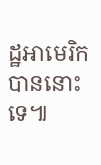ដ្ឋអាមេរិក បាននោះទេ៕